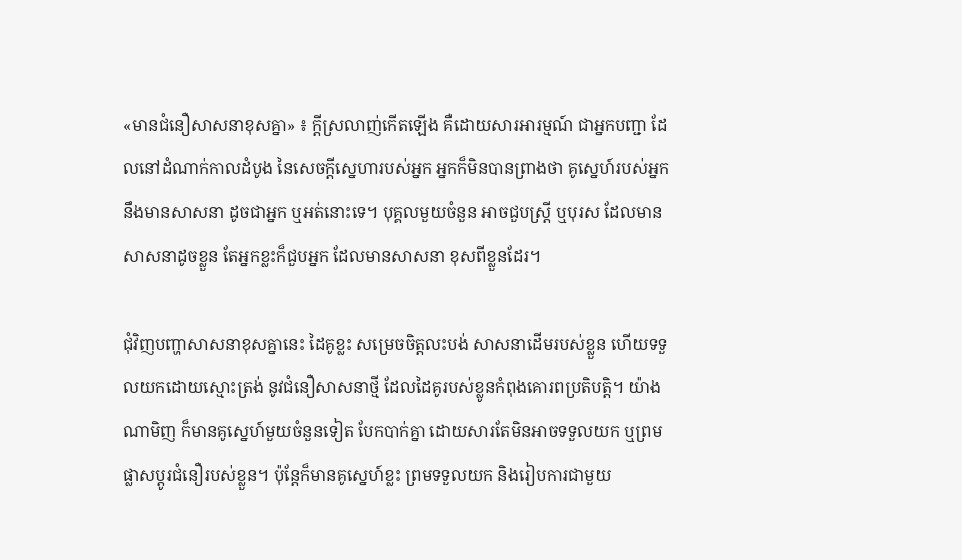«មានជំនឿសាសនាខុសគ្នា» ៖ ក្តីស្រលាញ់កើតឡើង គឺដោយសារអារម្មណ៍ ជាអ្នកបញ្ជា ដែលនៅដំណាក់កាលដំបូង នៃសេចក្តីស្នេហារបស់អ្នក អ្នកក៏មិនបានព្រាងថា គូស្នេហ៍របស់អ្នក នឹងមានសាសនា ដូចជាអ្នក ឬអត់នោះទេ។ បុគ្គលមួយចំនួន អាចជួបស្រ្តី ឬបុរស ដែលមានសាសនាដូចខ្លួន តែអ្នកខ្លះក៏ជួបអ្នក ដែលមានសាសនា ខុសពីខ្លួនដែរ។

ជុំវិញបញ្ហាសាសនាខុសគ្នានេះ ដៃគូខ្លះ សម្រេចចិត្តលះបង់ សាសនាដើមរបស់ខ្លួន ហើយទទួលយកដោយស្មោះត្រង់ នូវជំនឿសាសនាថ្មី ដែលដៃគូរបស់ខ្លូនកំពុងគោរពប្រតិបត្តិ។ យ៉ាងណាមិញ ក៏មានគូស្នេហ៍មួយចំនួនទៀត បែកបាក់គ្នា ដោយសារតែមិនអាចទទួលយក ឬព្រមផ្លាសប្តូរជំនឿរបស់ខ្លួន។ ប៉ុន្តែក៏មានគូស្នេហ៍ខ្លះ ព្រមទទួលយក និងរៀបការជាមួយ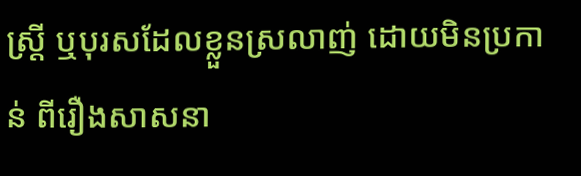ស្រ្តី ឬបុរសដែលខ្លួនស្រលាញ់ ដោយមិនប្រកាន់ ពីរឿងសាសនា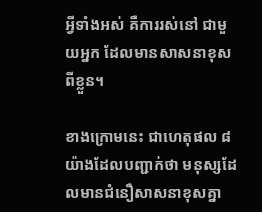អ្វីទាំងអស់ គឺការរស់នៅ ជាមួយអ្នក ដែលមានសាសនាខុសពីខ្លួន។

ខាងក្រោមនេះ ជាហេតុផល ៨ យ៉ាងដែលបញ្ជាក់ថា មនុស្សដែលមានជំនឿសាសនាខុសគ្នា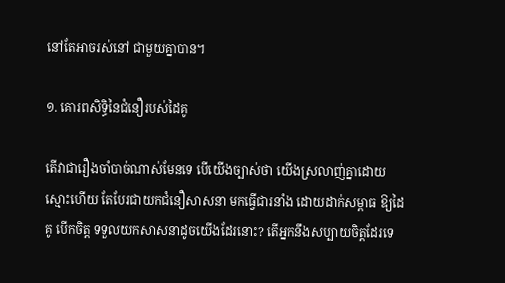នៅតែអាចរស់នៅ ជាមួយគ្នាបាន។

១. គោរពសិទ្ធិនៃជំនឿរបស់ដៃគូ

តើវាជារឿងចាំបាច់ណាស់មែនទេ បើយើងច្បាស់ថា យើងស្រលាញ់គ្នាដោយស្មោះហើយ តែបែរជាយកជំនឿសាសនា មកធ្វើជារនាំង ដោយដាក់សម្ពាធ ឱ្យដៃគូ បើកចិត្ត ទទួលយកសាសនាដូចយើងដែរនោះ? តើអ្នកនឹងសប្បាយចិត្តដែរទេ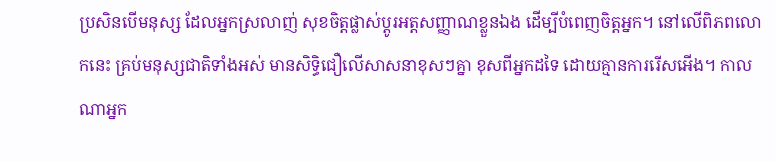ប្រសិនបើមនុស្ស ដែលអ្នកស្រលាញ់ សុខចិត្តផ្លាស់ប្តូរអត្តសញ្ញាណខ្លួនឯង ដើម្បីបំពេញចិត្តអ្នក។ នៅលើពិភពលោកនេះ គ្រប់មនុស្សជាតិទាំងអស់ មានសិទ្ធិជឿលើសាសនាខុសៗគ្នា ខុសពីអ្នកដទៃ ដោយគ្មានការរើសអើង។ កាលណាអ្នក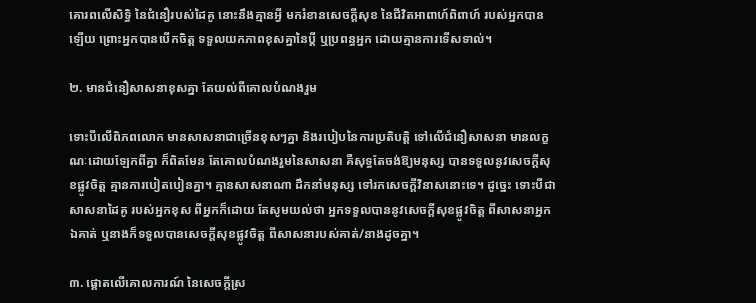គោរពលើសិទ្ធិ នៃជំនឿរបស់ដៃគូ នោះនឹងគ្មានអ្វី មករំខានសេចក្តីសុខ នៃជីវិតអាពាហ៍ពិពាហ៍ របស់អ្នកបានឡើយ ព្រោះអ្នកបានបើកចិត្ត ទទួលយកភាពខុសគ្នានៃប្តី ឬប្រពន្ធអ្នក ដោយគ្មានការទើសទាល់។

២. មានជំនឿសាសនាខុសគ្នា តែយល់ពីគោលបំណងរួម

ទោះបីលើពិភពលោក មានសាសនាជាច្រើនខុសៗគ្នា និងរបៀបនៃការប្រតិបត្តិ ទៅលើជំនឿសាសនា មានលក្ខណៈដោយឡែកពីគ្នា ក៏ពិតមែន តែគោលបំណងរួមនៃសាសនា គឺសុទ្ធតែចង់ឱ្យមនុស្ស បានទទួលនូវសេចក្តីសុខផ្លូវចិត្ត គ្មានការបៀតបៀនគ្នា។ គ្មានសាសនាណា ដឹកនាំមនុស្ស ទៅរកសេចក្តីវិនាសនោះទេ។ ដូច្នេះ ទោះបីជាសាសនាដៃគូ របស់អ្នកខុស ពីអ្នកក៏ដោយ តែសូមយល់ថា អ្នកទទួលបាននូវសេចក្តីសុខផ្លូវចិត្ត ពីសាសនាអ្នក ឯគាត់ ឬនាងក៏ទទួលបានសេចក្តីសុខផ្លូវចិត្ត ពីសាសនារបស់គាត់/នាងដូចគ្នា។

៣. ផ្តោតលើគោលការណ៍ នៃសេចក្តីស្រ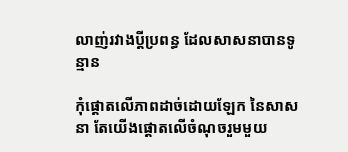លាញ់រវាងប្តីប្រពន្ធ ដែលសាសនាបានទូន្មាន

កុំផ្តោតលើភាពដាច់ដោយឡែក នៃសាសនា តែយើងផ្តោតលើចំណុចរួមមួយ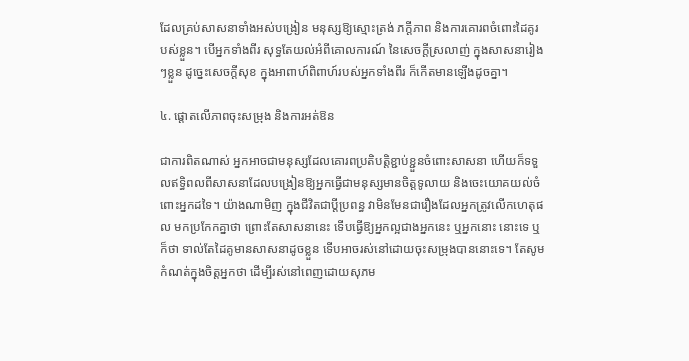ដែលគ្រប់សាសនាទាំងអស់បង្រៀន មនុស្សឱ្យស្មោះត្រង់ ភក្តីភាព និងការគោរពចំពោះដៃគូរបស់ខ្លួន។ បើអ្នកទាំងពីរ សុទ្ធតែយល់អំពីគោលការណ៍ នៃសេចក្តីស្រលាញ់ ក្នុងសាសនារៀងៗខ្លួន ដូច្នេះសេចក្តីសុខ ក្នុងអាពាហ៍ពិពាហ៍របស់អ្នកទាំងពីរ ក៏កើតមានឡើងដូចគ្នា។

៤. ផ្តោតលើភាពចុះសម្រុង និងការអត់ឱន

ជាការពិតណាស់ អ្នកអាចជាមនុស្សដែលគោរពប្រតិបត្តិខ្ជាប់ខ្ជួនចំពោះសាសនា ហើយក៏ទទួលឥទ្ធិពលពីសាសនាដែលបង្រៀនឱ្យអ្នកធ្វើជាមនុស្សមានចិត្តទូលាយ និងចេះយោគយល់ចំពោះអ្នកដទៃ។ យ៉ាងណាមិញ ក្នុងជីវិតជាប្តីប្រពន្ធ វាមិនមែនជារឿងដែលអ្នកត្រូវលើកហេតុផល មកប្រកែកគ្នាថា ព្រោះតែសាសនានេះ ទើបធ្វើឱ្យអ្នកល្អជាងអ្នកនេះ ឬអ្នកនោះ នោះទេ ឬក៏ថា ទាល់តែដៃគូមានសាសនាដូចខ្លួន ទើបអាចរស់នៅដោយចុះសម្រុងបាននោះទេ។ តែសូមកំណត់ក្នុងចិត្តអ្នកថា ដើម្បីរស់នៅពេញដោយសុភម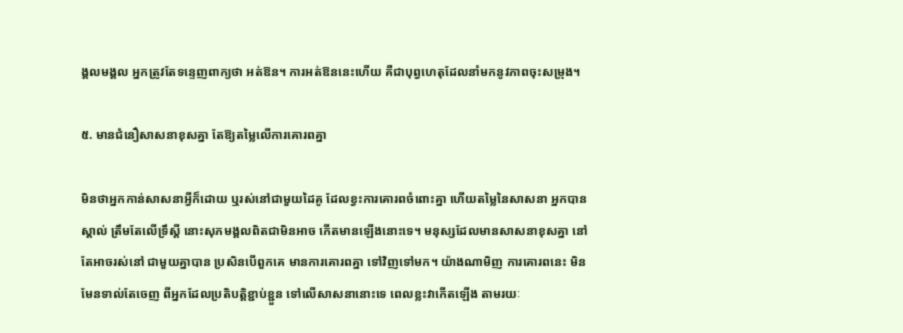ង្គលមង្គល អ្នកត្រូវតែទន្ទេញពាក្យថា អត់ឱន។ ការអត់ឱននេះហើយ គឺជាបុព្វហេតុដែលនាំមកនូវភាពចុះសម្រុង។

៥. មានជំនឿសាសនាខុសគ្នា តែឱ្យតម្លៃលើការគោរពគ្នា

មិនថាអ្នកកាន់សាសនាអ្វីក៏ដោយ ឬរស់នៅជាមួយដៃគូ ដែលខ្វះការគោរពចំពោះគ្នា ហើយតម្លៃនៃសាសនា អ្នកបានស្គាល់ ត្រឹមតែលើទ្រឹស្តី នោះសុភមង្គលពិតជាមិនអាច កើតមានឡើងនោះទេ។ មនុស្សដែលមានសាសនាខុសគ្នា នៅតែអាចរស់នៅ ជាមួយគ្នាបាន ប្រសិនបើពួកគេ មានការគោរពគ្នា ទៅវិញទៅមក។ យ៉ាងណាមិញ ការគោរពនេះ មិនមែនទាល់តែចេញ ពីអ្នកដែលប្រតិបត្តិខ្ជាប់ខ្ជួន ទៅលើសាសនានោះទេ ពេលខ្លះវាកើតឡើង តាមរយៈ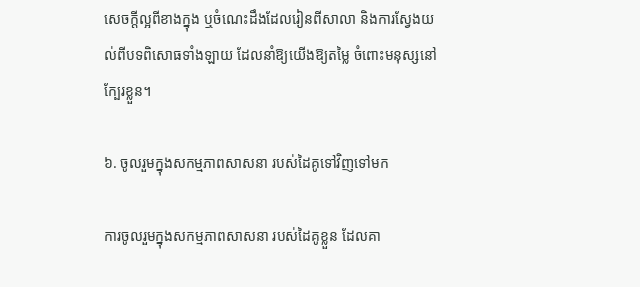សេចក្តីល្អពីខាងក្នុង ឬចំណេះដឹងដែលរៀនពីសាលា និងការស្វែងយល់ពីបទពិសោធទាំងឡាយ ដែលនាំឱ្យយើងឱ្យតម្លៃ ចំពោះមនុស្សនៅក្បែរខ្លួន។

៦. ចូលរួមក្នុងសកម្មភាពសាសនា របស់ដៃគូទៅវិញទៅមក

ការចូលរួមក្នុងសកម្មភាពសាសនា របស់ដៃគូខ្លួន ដែលគា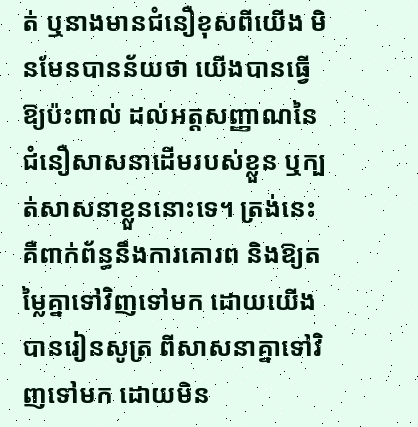ត់ ឬនាងមានជំនឿខុសពីយើង មិនមែនបានន័យថា យើងបានធ្វើឱ្យប៉ះពាល់ ដល់អត្តសញ្ញាណនៃជំនឿសាសនាដើមរបស់ខ្លួន ឬក្បត់សាសនាខ្លួននោះទេ។ ត្រង់នេះ គឺពាក់ព័ន្ធនឹងការគោរព និងឱ្យតម្លៃគ្នាទៅវិញទៅមក ដោយយើងបានរៀនសូត្រ ពីសាសនាគ្នាទៅវិញទៅមក ដោយមិន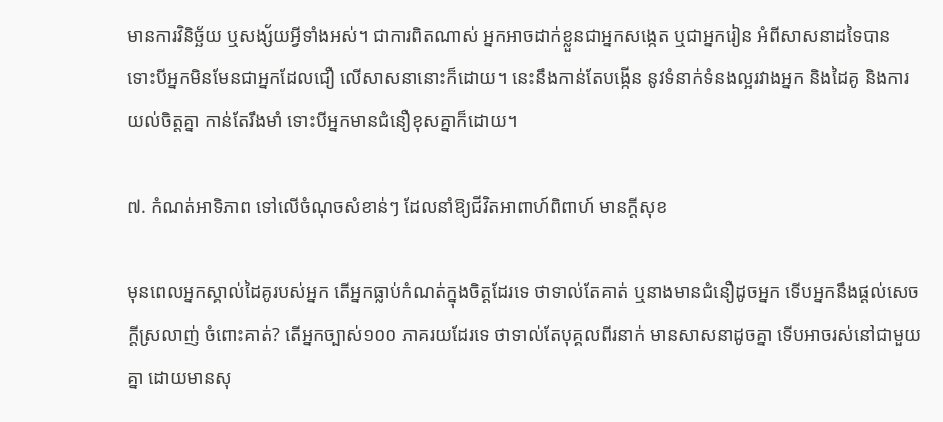មានការវិនិច្ឆ័យ ឬសង្ស័យអ្វីទាំងអស់។ ជាការពិតណាស់ អ្នកអាចដាក់ខ្លួនជាអ្នកសង្កេត ឬជាអ្នករៀន អំពីសាសនាដទៃបាន ទោះបីអ្នកមិនមែនជាអ្នកដែលជឿ លើសាសនានោះក៏ដោយ។ នេះនឹងកាន់តែបង្កើន នូវទំនាក់ទំនងល្អរវាងអ្នក និងដៃគូ និងការយល់ចិត្តគ្នា កាន់តែរឹងមាំ ទោះបីអ្នកមានជំនឿខុសគ្នាក៏ដោយ។

៧. កំណត់អាទិភាព ទៅលើចំណុចសំខាន់ៗ ដែលនាំឱ្យជីវិតអាពាហ៍ពិពាហ៍ មានក្តីសុខ

មុនពេលអ្នកស្គាល់ដៃគូរបស់អ្នក តើអ្នកធ្លាប់កំណត់ក្នុងចិត្តដែរទេ ថាទាល់តែគាត់ ឬនាងមានជំនឿដូចអ្នក ទើបអ្នកនឹងផ្តល់សេចក្តីស្រលាញ់ ចំពោះគាត់? តើអ្នកច្បាស់១០០ ភាគរយដែរទេ ថាទាល់តែបុគ្គលពីរនាក់ មានសាសនាដូចគ្នា ទើបអាចរស់នៅជាមួយគ្នា ដោយមានសុ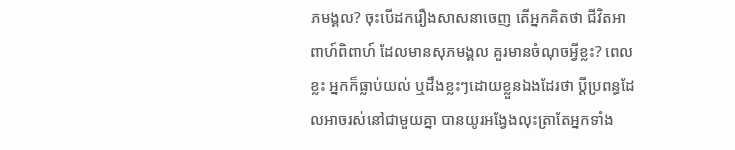ភមង្គល? ចុះបើដករឿងសាសនាចេញ តើអ្នកគិតថា ជីវិតអាពាហ៍ពិពាហ៍ ដែលមានសុភមង្គល គួរមានចំណុចអ្វីខ្លះ? ពេលខ្លះ អ្នកក៏ធ្លាប់យល់ ឬដឹងខ្លះៗដោយខ្លួនឯងដែរថា ប្តីប្រពន្ធដែលអាចរស់នៅជាមួយគ្នា បានយូរអង្វែងលុះត្រាតែអ្នកទាំង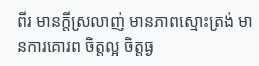ពីរ មានក្តីស្រលាញ់ មានភាពស្មោះត្រង់ មានការគោរព ចិត្តល្អ ចិត្តធ្ង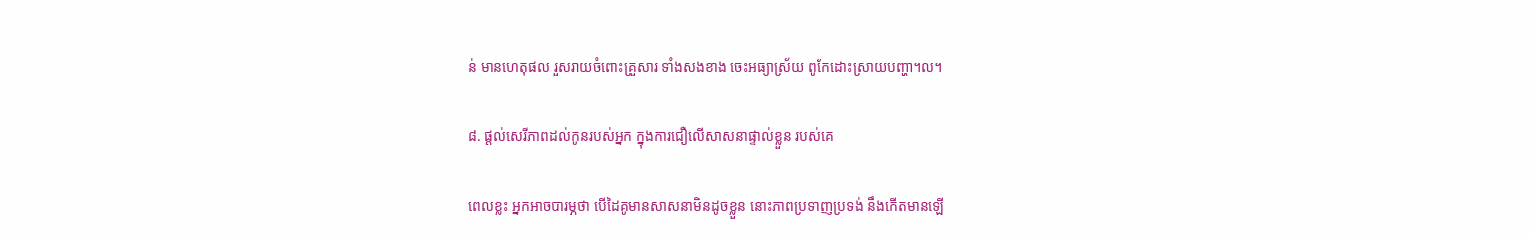ន់ មានហេតុផល រួសរាយចំពោះគ្រួសារ ទាំងសងខាង ចេះអធ្យាស្រ័យ ពូកែដោះស្រាយបញ្ហា។ល។

៨. ផ្តល់សេរីភាពដល់កូនរបស់អ្នក ក្នុងការជឿលើសាសនាផ្ទាល់ខ្លួន របស់គេ

ពេលខ្លះ អ្នកអាចបារម្ភថា បើដៃគូមានសាសនាមិនដូចខ្លួន នោះភាពប្រទាញប្រទង់ នឹងកើតមានឡើ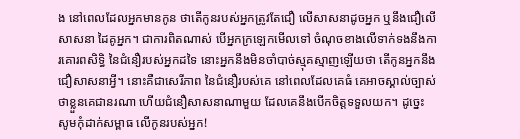ង នៅពេលដែលអ្នកមានកូន ថាតើកូនរបស់អ្នកត្រូវតែជឿ លើសាសនាដូចអ្នក ឬនឹងជឿលើសាសនា ដៃគូអ្នក។ ជាការពិតណាស់ បើអ្នកក្រឡេកមើលទៅ ចំណុចខាងលើទាក់ទងនឹងការគោរពសិទ្ធិ នៃជំនឿរបស់អ្នកដទៃ នោះអ្នកនឹងមិនចាំបាច់ស្មុគស្មាញឡើយថា តើកូនអ្នកនឹងជឿសាសនាអ្វី។ នោះគឺជាសេរីភាព នៃជំនឿរបស់គេ នៅពេលដែលគេធំ គេអាចស្គាល់ច្បាស់ថាខ្លួនគេជានរណា ហើយជំនឿសាសនាណាមួយ ដែលគេនឹងបើកចិត្តទទួលយក។ ដូច្នេះ សូមកុំដាក់សម្ពាធ លើកូនរបស់អ្នក!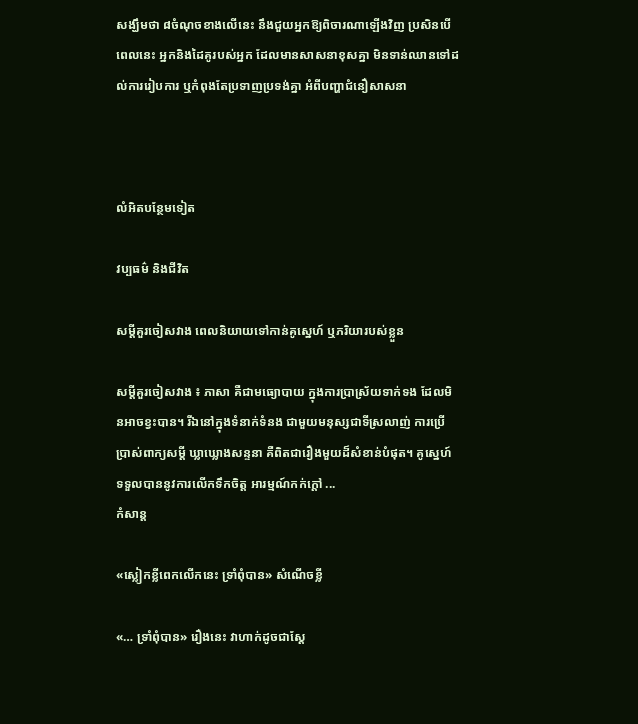សង្ឃឹមថា ៨ចំណុចខាងលើនេះ នឹងជួយអ្នកឱ្យពិចារណាឡើងវិញ ប្រសិនបើពេលនេះ អ្នកនិងដៃគូរបស់អ្នក ដែលមានសាសនាខុសគ្នា មិនទាន់ឈានទៅដល់ការរៀបការ ឬកំពុងតែប្រទាញប្រទង់គ្នា អំពីបញ្ហាជំនឿសាសនា



លំអិតបន្ថែមទៀត

វប្បធម៌ និងជីវិត

សម្តីគួរចៀសវាង ពេលនិយាយទៅកាន់គូស្នេហ៍ ឬភរិយារបស់ខ្លួន

សម្តីគួរចៀសវាង ៖ ភាសា គឺជាមធ្យោបាយ ក្នុងការប្រាស្រ័យទាក់ទង ដែលមិនអាចខ្វះបាន។ រីឯនៅក្នុងទំនាក់ទំនង ជាមួយមនុស្សជាទីស្រលាញ់ ការប្រើប្រាស់ពាក្យសម្តី ឃ្លាឃ្លោងសន្ទនា គឺពិតជារឿងមួយដ៏សំខាន់បំផុត។ គូស្នេហ៍ទទួលបាននូវការលើកទឹកចិត្ត អារម្មណ៍កក់ក្តៅ ...
កំសាន្ដ

«ស្លៀកខ្លីពេកលើកនេះ ទ្រាំពុំបាន» សំណើចខ្លី

«… ទ្រាំពុំបាន» រឿងនេះ វាហាក់ដូចជាស្ដែ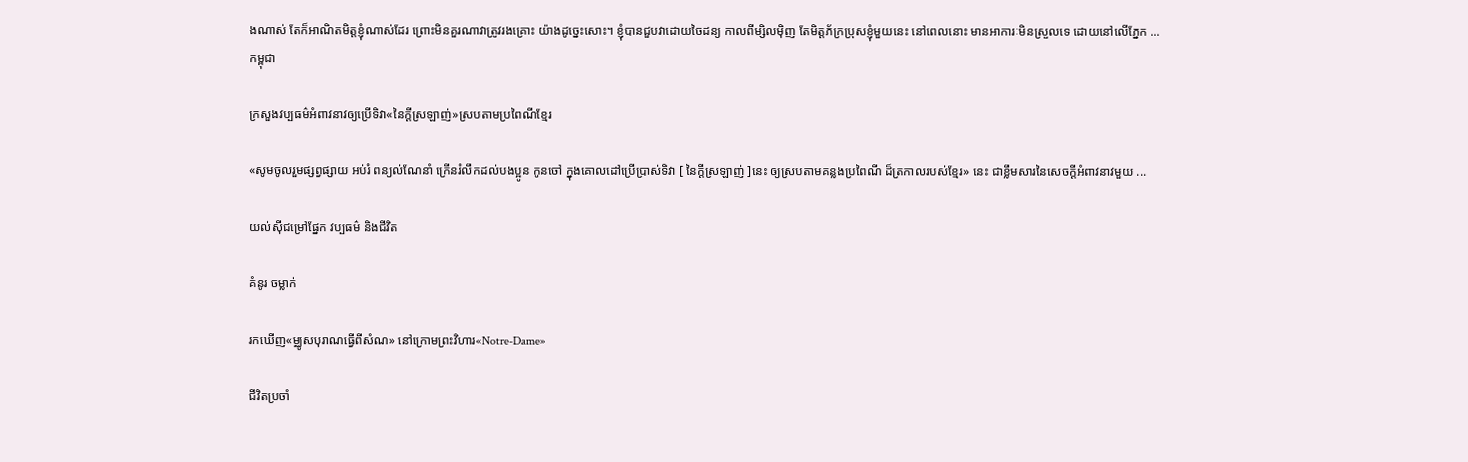ងណាស់ តែក៏អាណិតមិត្តខ្ញុំណាស់ដែរ ព្រោះមិនគួរណាវាត្រូវរងគ្រោះ យ៉ាងដូច្នេះសោះ។ ខ្ញុំបានជួបវាដោយចៃដន្យ កាលពីម្សិលម៉ិញ តែមិត្តភ័ក្រប្រុសខ្ញុំមួយនេះ នៅពេលនោះ មានអាការៈមិនស្រួលទេ ដោយនៅលើភ្នែក ...
កម្ពុជា

ក្រសួងវប្បធម៌អំពាវនាវឲ្យប្រើទិវា«នៃក្ដីស្រឡាញ់»ស្របតាមប្រពៃណីខ្មែរ

«សូមចូលរួមផ្សព្វផ្សាយ អប់រំ ពន្យល់ណែនាំ ក្រើនរំលឹកដល់បងប្អូន កូនចៅ ក្នុងគោលដៅប្រើប្រាស់ទិវា [ នៃក្ដីស្រឡាញ់ ]នេះ ឲ្យស្របតាមគន្លងប្រពៃណី ដ៏ត្រកាលរបស់ខ្មែរ» នេះ ជាខ្លឹមសារនៃសេចក្ដីអំពាវនាវមួយ ...

យល់ស៊ីជម្រៅផ្នែក វប្បធម៌ និងជីវិត

គំនូរ ចម្លាក់

រកឃើញ«ម្ឈូសបុរាណធ្វើពីសំណ» នៅក្រោមព្រះវិហារ«Notre-Dame»

ជីវិតប្រចាំ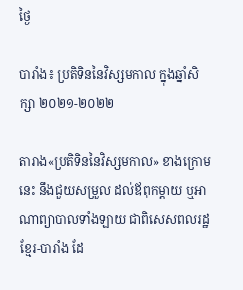ថ្ងៃ

បារាំង៖ ប្រតិទិននៃវិស្សមកាល ក្នុងឆ្នាំសិក្សា ២០២១-២០២២

តារាង«ប្រតិទិននៃវិស្សមកាល» ខាងក្រោមនេះ នឹងជួយសម្រួល ដល់ឪពុកម្ដាយ ឬអាណាព្យាបាលទាំងឡាយ ជាពិសេសពលរដ្ឋ ខ្មែរ-បារាំង ដែ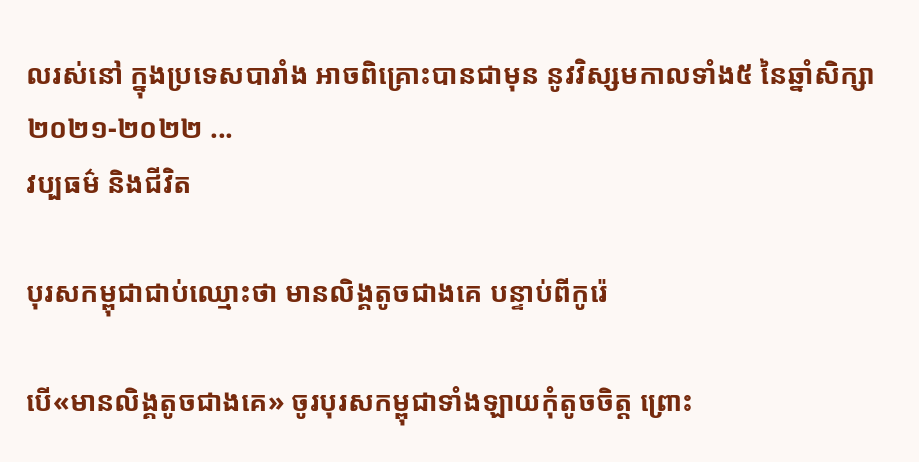លរស់នៅ ក្នុងប្រទេសបារាំង អាចពិគ្រោះបានជាមុន នូវវិស្សមកាលទាំង៥ នៃឆ្នាំសិក្សា ២០២១-២០២២ ...
វប្បធម៌ និងជីវិត

បុរសកម្ពុជាជាប់ឈ្មោះថា មានលិង្គតូចជាងគេ បន្ទាប់ពីកូរ៉េ

បើ«មានលិង្គតូចជាងគេ» ចូរបុរសកម្ពុជាទាំងឡាយកុំតូចចិត្ត ព្រោះ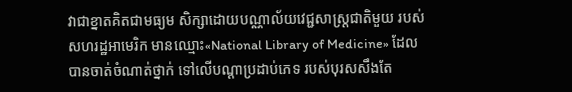វាជាខ្នាតគិតជាមធ្យម សិក្សាដោយបណ្ណាល័យវេជ្ជសាស្ត្រជាតិមួយ របស់សហរដ្ឋអាមេរិក មានឈ្មោះ«National Library of Medicine» ដែលបានចាត់ចំណាត់ថ្នាក់ ទៅលើបណ្ដាប្រដាប់ភេទ របស់បុរសសឹងតែ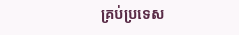គ្រប់ប្រទេស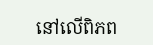នៅលើពិភព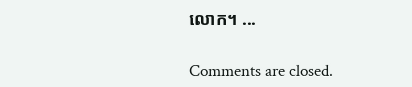លោក។ ...

Comments are closed.